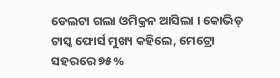ଡେଲଟା ଗଲା ଓମିକ୍ରନ ଆସିଲା । କୋଭିଡ୍ ଟାସ୍କ ଫୋର୍ସ ମୁଖ୍ୟ କହିଲେ, ମେଟ୍ରୋ ସହରରେ ୭୫%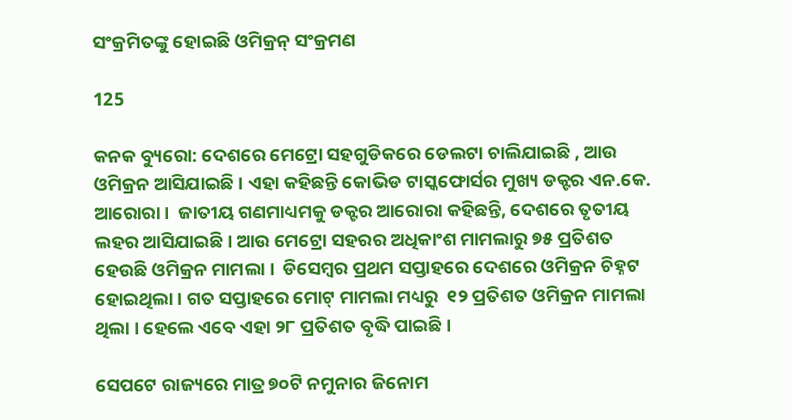ସଂକ୍ରମିତଙ୍କୁ ହୋଇଛି ଓମିକ୍ରନ୍ ସଂକ୍ରମଣ

125

କନକ ବ୍ୟୁରୋ: ଦେଶରେ ମେଟ୍ରୋ ସହଗୁଡିକରେ ଡେଲଟା ଚାଲିଯାଇଛି , ଆଉ ଓମିକ୍ରନ ଆସିଯାଇଛି । ଏହା କହିଛନ୍ତି କୋଭିଡ ଟାସ୍କଫୋର୍ସର ମୁଖ୍ୟ ଡକ୍ଟର ଏନ.କେ. ଆରୋରା ।  ଜାତୀୟ ଗଣମାଧ୍ୟମକୁ ଡକ୍ଟର ଆରୋରା କହିଛନ୍ତି, ଦେଶରେ ତୃତୀୟ ଲହର ଆସିଯାଇଛି । ଆଉ ମେଟ୍ରୋ ସହରର ଅଧିକାଂଶ ମାମଲାରୁ ୭୫ ପ୍ରତିଶତ ହେଉଛି ଓମିକ୍ରନ ମାମଲା ।  ଡିସେମ୍ବର ପ୍ରଥମ ସପ୍ତାହରେ ଦେଶରେ ଓମିକ୍ରନ ଚିହ୍ନଟ ହୋଇଥିଲା । ଗତ ସପ୍ତାହରେ ମୋଟ୍ ମାମଲା ମଧ୍ୟରୁ  ୧୨ ପ୍ରତିଶତ ଓମିକ୍ରନ ମାମଲା ଥିଲା । ହେଲେ ଏବେ ଏହା ୨୮ ପ୍ରତିଶତ ବୃଦ୍ଧି ପାଇଛି ।

ସେପଟେ ରାଜ୍ୟରେ ମାତ୍ର ୭୦ଟି ନମୁନାର ଜିନୋମ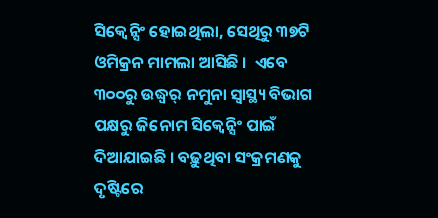ସିକ୍ୱେନ୍ସିଂ ହୋଇଥିଲା, ସେଥିରୁ ୩୭ଟି ଓମିକ୍ରନ ମାମଲା ଆସିଛି ।  ଏବେ ୩୦୦ରୁ ଉଦ୍ଧ୍ୱର୍ ନମୁନା ସ୍ୱାସ୍ଥ୍ୟ ବିଭାଗ ପକ୍ଷରୁ ଜିନୋମ ସିକ୍ୱେନ୍ସିଂ ପାଇଁ ଦିଆଯାଇଛି । ବଢ଼ୁଥିବା ସଂକ୍ରମଣକୁ ଦୃଷ୍ଟିରେ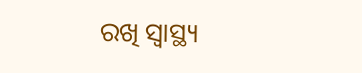ରଖି ସ୍ୱାସ୍ଥ୍ୟ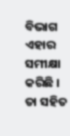ବିଭାଗ ଏହାର ସମୀକ୍ଷା କରିଛି । ତା ସହିତ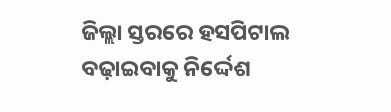ଜିଲ୍ଲା ସ୍ତରରେ ହସପିଟାଲ ବଢ଼ାଇବାକୁ ନିର୍ଦ୍ଦେଶ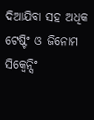ଦିଆଯିବା ସହ ଅଧିକ ଟେଷ୍ଟିଂ ଓ ଜିନୋମ ସିକ୍ୱେନ୍ସିଂ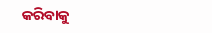କରିବାକୁ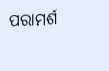ପରାମର୍ଶ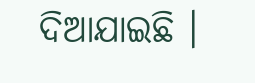ଦିଆଯାଇଛି ।